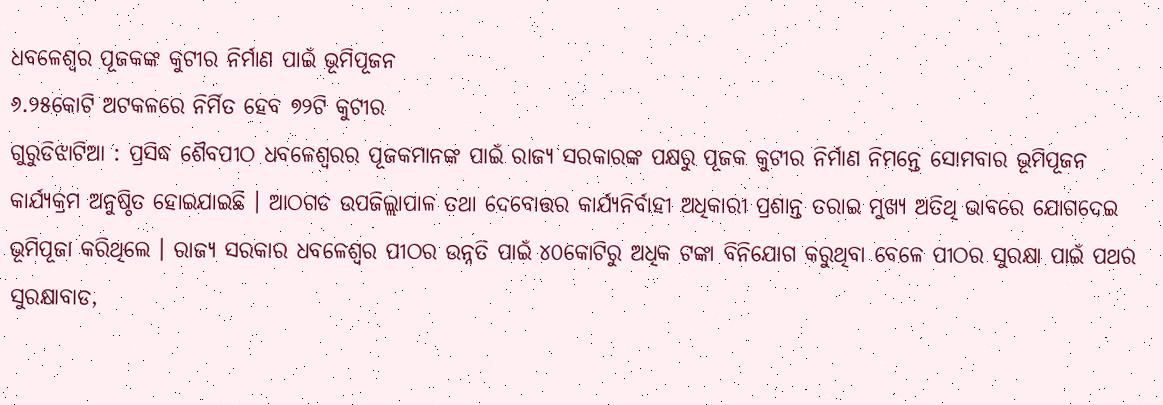ଧବଳେଶ୍ୱର ପୂଜକଙ୍କ କୁଟୀର ନିର୍ମାଣ ପାଇଁ ଭୂମିପୂଜନ
୬.୨୫କୋଟି ଅଟକଳରେ ନିର୍ମିତ ହେବ ୭୨ଟି କୁଟୀର
ଗୁରୁଡିଝାଟିଆ : ପ୍ରସିଦ୍ଧ ଶୈବପୀଠ ଧବଳେଶ୍ୱରର ପୂଜକମାନଙ୍କ ପାଇଁ ରାଜ୍ୟ ସରକାରଙ୍କ ପକ୍ଷରୁ ପୂଜକ କୁଟୀର ନିର୍ମାଣ ନିମନ୍ତେ ସୋମବାର ଭୂମିପୂଜନ କାର୍ଯ୍ୟକ୍ରମ ଅନୁଷ୍ଠିତ ହୋଇଯାଇଛି । ଆଠଗଡ ଉପଜିଲ୍ଲାପାଳ ତଥା ଦେବୋତ୍ତର କାର୍ଯ୍ୟନିର୍ବାହୀ ଅଧିକାରୀ ପ୍ରଶାନ୍ତ ତରାଇ ମୁଖ୍ୟ ଅତିଥି ଭାବରେ ଯୋଗଦେଇ ଭୂମିପୂଜା କରିଥିଲେ । ରାଜ୍ୟ ସରକାର ଧବଳେଶ୍ୱର ପୀଠର ଉନ୍ନତି ପାଇଁ ୪୦କୋଟିରୁ ଅଧିକ ଟଙ୍କା ବିନିଯୋଗ କରୁଥିବା ବେଳେ ପୀଠର ସୁରକ୍ଷା ପାଇଁ ପଥର ସୁରକ୍ଷାବାଡ,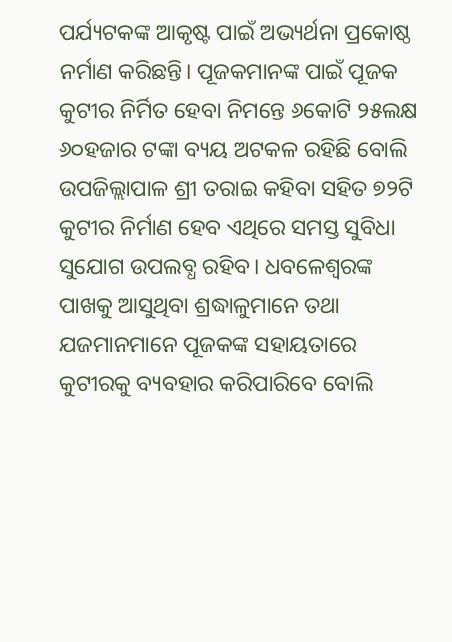ପର୍ଯ୍ୟଟକଙ୍କ ଆକୃଷ୍ଟ ପାଇଁ ଅଭ୍ୟର୍ଥନା ପ୍ରକୋଷ୍ଠ ନର୍ମାଣ କରିଛନ୍ତି। ପୂଜକମାନଙ୍କ ପାଇଁ ପୂଜକ କୁଟୀର ନିର୍ମିତ ହେବା ନିମନ୍ତେ ୬କୋଟି ୨୫ଲକ୍ଷ ୬୦ହଜାର ଟଙ୍କା ବ୍ୟୟ ଅଟକଳ ରହିଛି ବୋଲି ଉପଜିଲ୍ଲାପାଳ ଶ୍ରୀ ତରାଇ କହିବା ସହିତ ୭୨ଟି କୁଟୀର ନିର୍ମାଣ ହେବ ଏଥିରେ ସମସ୍ତ ସୁବିଧା ସୁଯୋଗ ଉପଲବ୍ଧ ରହିବ। ଧବଳେଶ୍ୱରଙ୍କ ପାଖକୁ ଆସୁଥିବା ଶ୍ରଦ୍ଧାଳୁମାନେ ତଥା ଯଜମାନମାନେ ପୂଜକଙ୍କ ସହାୟତାରେ କୁଟୀରକୁ ବ୍ୟବହାର କରିପାରିବେ ବୋଲି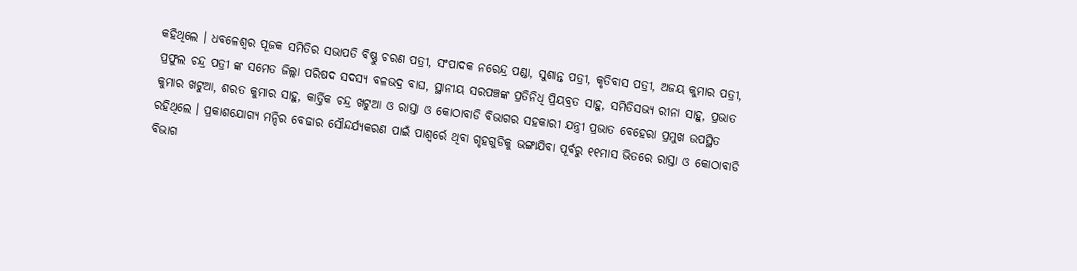କହିଥିଲେ । ଧବଳେଶ୍ୱର ପୂଜକ ସମିତିର ସଭାପତି ବିଷ୍ଣୁ ଚରଣ ପତ୍ରୀ, ସଂପାଦକ ନରେନ୍ଦ୍ର ପଣ୍ଡା, ସୁଶାନ୍ତ ପତ୍ରୀ, କୃତିବାସ ପତ୍ରୀ, ଅଜୟ କୁମାର ପତ୍ରୀ, ପ୍ରଫୁଲ ଚନ୍ଦ୍ର ପତ୍ରୀ ଙ୍କ ସମେତ ଜିଲ୍ଲା ପରିଷଦ ସଦସ୍ୟ ବଳଭଦ୍ର ବାଘ, ସ୍ଥାନୀୟ ସରପଞ୍ଚଙ୍କ ପ୍ରତିନିଧି ପ୍ରିୟବ୍ରତ ସାହୁ, ସମିତିସଭ୍ୟ ରୀନା ସାହୁ, ପ୍ରଭାତ କୁମାର ଖଟୁଆ, ଶରତ କୁମାର ସାହୁ, କାର୍ତ୍ତିକ ଚନ୍ଦ୍ର ଖଟୁଆ ଓ ରାସ୍ତା ଓ କୋଠାବାଡି ବିଭାଗର ସହକାରୀ ଯନ୍ତ୍ରୀ ପ୍ରଭାତ ବେହେରା ପ୍ରମୁଖ ଉପସ୍ଥିତ ରହିଥିଲେ । ପ୍ରକାଶଯୋଗ୍ୟ ମନ୍ଦିର ବେଢାର ସୌନ୍ଦର୍ଯ୍ୟକରଣ ପାଇଁ ପାଶ୍ୱର୍ରେ ଥିବା ଗୃହଗୁଡିକୁ ଭଙ୍ଗାଯିବା ପୂର୍ବରୁ ୧୧ମାସ ଭିତରେ ରାସ୍ତା ଓ କୋଠାବାଡି ବିଭାଗ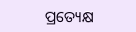ପ୍ରତ୍ୟେକ୍ଷ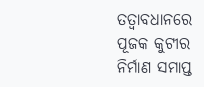ତତ୍ୱାବଧାନରେ ପୂଜକ କୁଟୀର ନିର୍ମାଣ ସମାପ୍ତ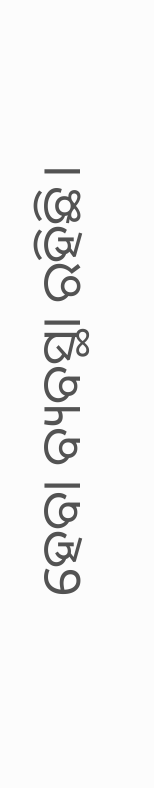ହେବା ବ୍ୟବସ୍ଥା ରହିଛି।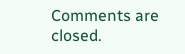Comments are closed.